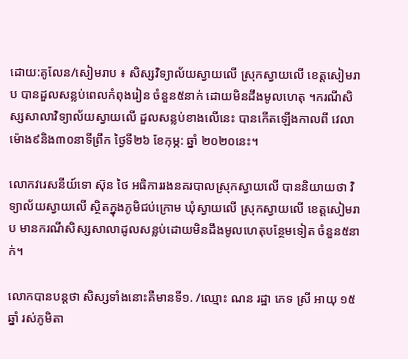ដោយ:គូលែន/សៀមរាប ៖ សិស្សវិទ្យាល័យស្វាយលើ ស្រុកស្វាយលើ ខេត្តសៀមរាប បានដួលសន្លប់ពេលកំពុងរៀន ចំនួន៥នាក់ ដោយមិនដឹងមូលហេតុ ។ករណីសិស្សសាលាវិទ្យាល័យស្វាយលើ ដួលសន្លប់ខាងលើនេះ បានកើតឡើងកាលពី វេលាម៉ោង៩និង៣០នាទីព្រឹក ថ្ងៃទី២៦ ខែកុម្ភ: ឆ្នាំ ២០២០នេះ។

លោកវរេសនីយ៍ទោ ស៊ុន ថៃ អធិការរងនគរបាលស្រុកស្វាយលើ បាននិយាយថា វិទ្យាល័យស្វាយលើ ស្ថិតក្នុងភូមិជប់ក្រោម ឃុំស្វាយលើ ស្រុកស្វាយលើ ខេត្តសៀមរាប មានករណីសិស្សសាលាដូលសន្លប់ដោយមិនដឹងមូលហេតុបន្ថែមទៀត ចំនួន៥នាក់។

លោកបានបន្តថា សិស្សទាំងនោះគឺមានទី១. /ឈ្មោះ ណន រដ្ឋា ភេទ ស្រី អាយុ ១៥ ឆ្នាំ រស់ភូមិតា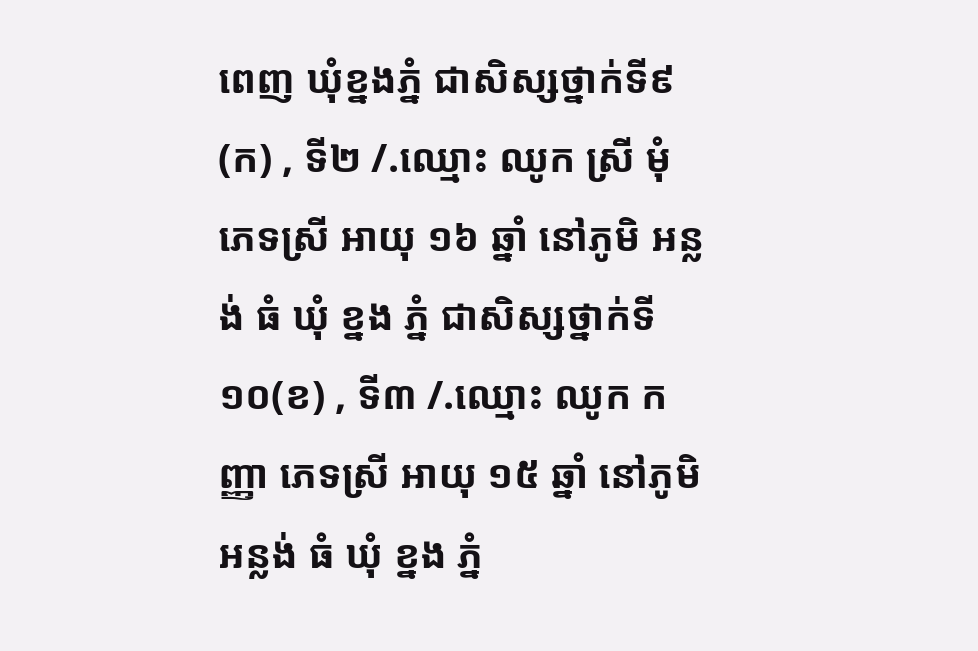ពេញ ឃុំខ្នងភ្នំ ជាសិស្សថ្នាក់ទី៩(ក) , ទី២ /.ឈ្មោះ ឈូក ស្រី មុំ ភេទស្រី អាយុ ១៦ ឆ្នាំ នៅភូមិ អន្លង់ ធំ ឃុំ ខ្នង ភ្នំ ជាសិស្សថ្នាក់ទី១០(ខ) , ទី៣ /.ឈ្មោះ ឈូក កញ្ញា ភេទស្រី អាយុ ១៥ ឆ្នាំ នៅភូមិ អន្លង់ ធំ ឃុំ ខ្នង ភ្នំ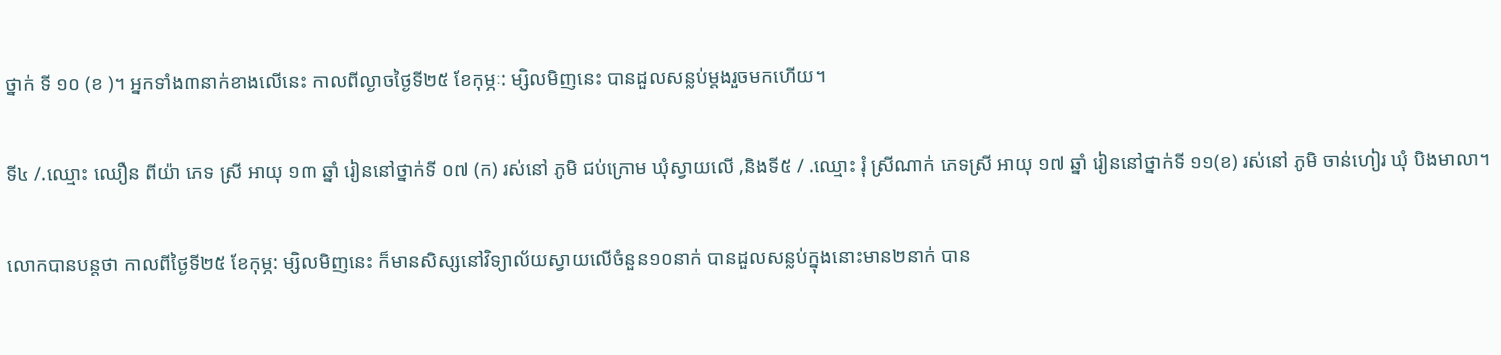ថ្នាក់ ទី ១០ (ខ )។ អ្នកទាំង៣នាក់ខាងលើនេះ កាលពីល្ងាចថ្ងៃទី២៥ ខែកុម្ភៈ: ម្សិលមិញនេះ បានដួលសន្លប់ម្តងរួចមកហើយ។

ទី៤ /.ឈ្មោះ ឈឿន ពីយ៉ា ភេទ ស្រី អាយុ ១៣ ឆ្នាំ រៀននៅថ្នាក់ទី ០៧ (ក) រស់នៅ ភូមិ ជប់ក្រោម ឃុំស្វាយលើ ,និងទី៥ / .ឈ្មោះ រុំ ស្រីណាក់ ភេទស្រី អាយុ ១៧ ឆ្នាំ រៀននៅថ្នាក់ទី ១១(ខ) រស់នៅ ភូមិ ចាន់ហៀរ ឃុំ បិងមាលា។

លោកបានបន្តថា កាលពីថ្ងៃទី២៥ ខែកុម្ភ: ម្សិលមិញនេះ ក៏មានសិស្សនៅវិទ្យាល័យស្វាយលើចំនួន១០នាក់ បានដួលសន្លប់ក្នុងនោះមាន២នាក់ បាន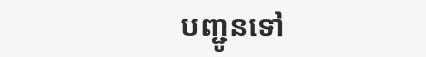បញ្ជូនទៅ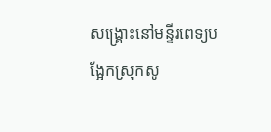សង្គ្រោះនៅមន្ទីរពេទ្យបង្អែកស្រុកសូ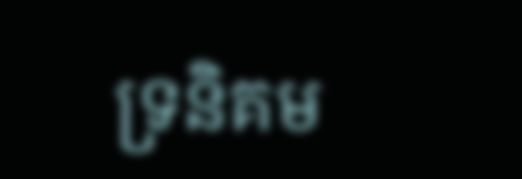ទ្រនិគម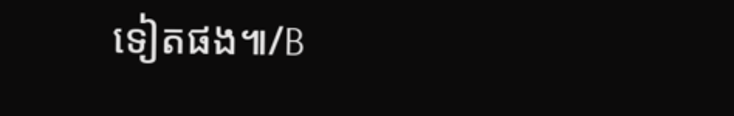ទៀតផង៕/B